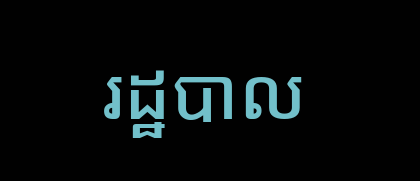រដ្ឋបាល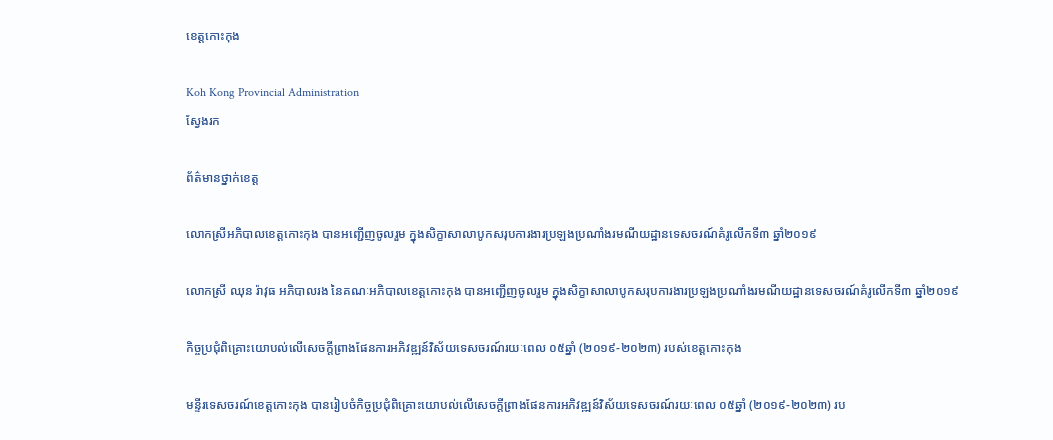ខេត្តកោះកុង

Koh Kong Provincial Administration
ស្វែងរក

ព័ត៌មានថ្នាក់ខេត្ត

លោកស្រីអភិបាលខេត្តកោះកុង បានអញ្ជើញចូលរួម ក្នុងសិក្ខាសាលាបូកសរុបការងារប្រឡងប្រណាំងរមណីយដ្ឋានទេសចរណ៍គំរូលើកទី៣ ឆ្នាំ២០១៩

លោកស្រី ឈុន រ៉ាវុធ អភិបាលរង នៃគណៈអភិបាលខេត្តកោះកុង បានអញ្ជើញចូលរួម ក្នុងសិក្ខាសាលាបូកសរុបការងារប្រឡងប្រណាំងរមណីយដ្ឋានទេសចរណ៍គំរូលើកទី៣ ឆ្នាំ២០១៩

កិច្ចប្រជុំពិគ្រោះយោបល់លើសេចក្តីព្រាងផែនការអភិវឌ្ឍន៍វិស័យទេសចរណ៍រយៈពេល ០៥ឆ្នាំ (២០១៩-២០២៣) របស់ខេត្តកោះកុង

មន្ទីរទេសចរណ៍ខេត្តកោះកុង បានរៀបចំកិច្ចប្រជុំពិគ្រោះយោបល់លើសេចក្តីព្រាងផែនការអភិវឌ្ឍន៍វិស័យទេសចរណ៍រយៈពេល ០៥ឆ្នាំ (២០១៩-២០២៣) រប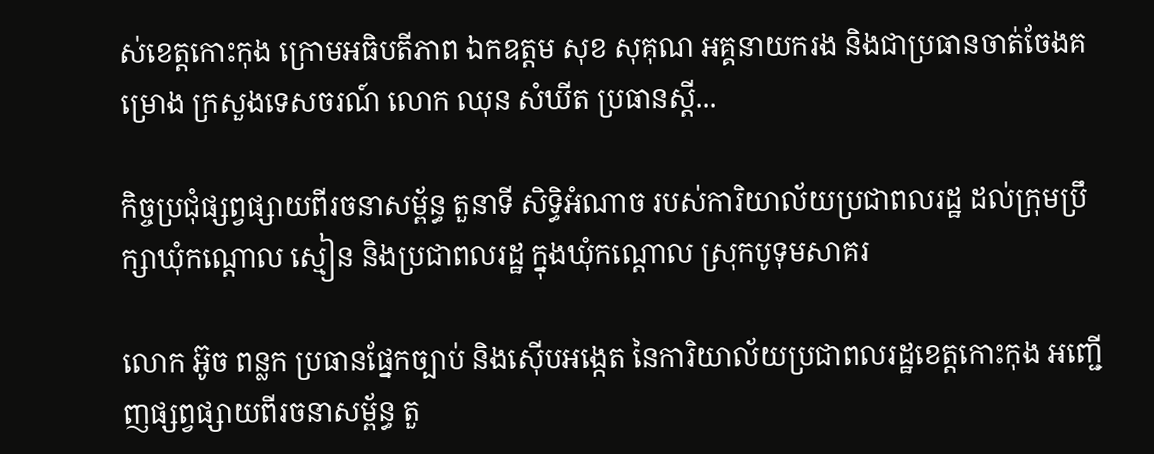ស់ខេត្តកោះកុង ក្រោមអធិបតីភាព ឯកឧត្តម សុខ សុគុណ អគ្គនាយករង និងជាប្រធានចាត់ចែងគម្រោង ក្រសួងទេសចរណ៍ លោក ឈុន សំឃីត ប្រធានស្តី...

កិច្ចប្រជុំផ្សព្វផ្សាយពីរចនាសម្ព័ន្ធ តួនាទី សិទ្ធិអំណាច របស់ការិយាល័យប្រជាពលរដ្ឋ ដល់ក្រុមប្រឹក្សាឃុំកណ្តោល ស្មៀន និងប្រជាពលរដ្ឋ ក្នុងឃុំកណ្តោល ស្រុកបូទុមសាគរ

លោក អ៊ូច ពន្លក ប្រធានផ្នែកច្បាប់ និងស៊ើបអង្កេត នៃការិយាល័យប្រជាពលរដ្ឋខេត្តកោះកុង អញ្ជើញផ្សព្វផ្សាយពីរចនាសម្ព័ន្ធ តួ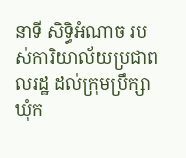នាទី សិទ្ធិអំណាច របស់ការិយាល័យប្រជាពលរដ្ឋ ដល់ក្រុមប្រឹក្សាឃុំក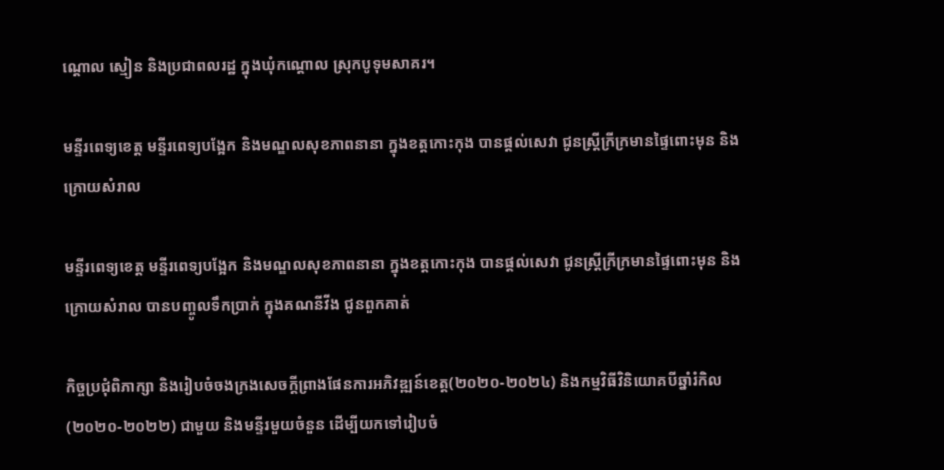ណ្តោល ស្មៀន និងប្រជាពលរដ្ឋ ក្នុងឃុំកណ្តោល ស្រុកបូទុមសាគរ។

មន្ទីរពេទ្យខេត្ត មន្ទីរពេទ្យបង្អែក និងមណ្ឌលសុខភាពនានា ក្នុងខត្តកោះកុង បានផ្តល់សេវា ជូនស្ត្រីក្រីក្រមានផ្ទៃពោះមុន និងក្រោយសំរាល

មន្ទីរពេទ្យខេត្ត មន្ទីរពេទ្យបង្អែក និងមណ្ឌលសុខភាពនានា ក្នុងខត្តកោះកុង បានផ្តល់សេវា ជូនស្ត្រីក្រីក្រមានផ្ទៃពោះមុន និងក្រោយសំរាល បានបញ្ចូលទឹកប្រាក់ ក្នុងគណនីវីង ជូនពួកគាត់

កិច្ចប្រជុំពិភាក្សា និងរៀបចំចងក្រងសេចក្តីព្រាងផែនការអភិវឌ្ឍន៍ខេត្ត(២០២០-២០២៤) និងកម្មវិធីវិនិយោគបីឆ្នាំរំកិល (២០២០-២០២២) ជាមួយ និងមន្ទីរមួយចំនួន ដើម្បីយកទៅរៀបចំ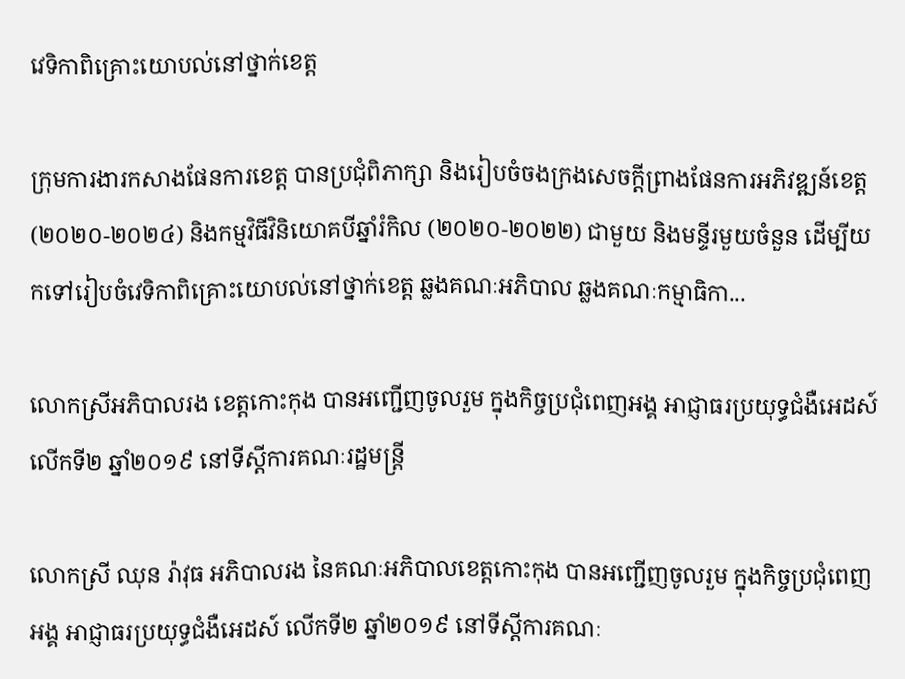វេទិកាពិគ្រោះយោបល់នៅថ្នាក់ខេត្ត

ក្រុមការងារកសាងផែនការខេត្ត បានប្រជុំពិភាក្សា និងរៀបចំចងក្រងសេចក្តីព្រាងផែនការអភិវឌ្ឍន៍ខេត្ត(២០២០-២០២៤) និងកម្មវិធីវិនិយោគបីឆ្នាំរំកិល (២០២០-២០២២) ជាមួយ និងមន្ទីរមួយចំនួន ដើម្បីយកទៅរៀបចំវេទិកាពិគ្រោះយោបល់នៅថ្នាក់ខេត្ត ឆ្លងគណៈអភិបាល ឆ្លងគណៈកម្មាធិកា...

លោកស្រីអភិបាលរង ខេត្តកោះកុង បានអញ្ជើញចូលរួម ក្នុងកិច្ចប្រជុំពេញអង្គ អាជ្ញាធរប្រយុទ្ធជំងឺអេដស៍ លើកទី២ ឆ្នាំ២០១៩ នៅទីស្តីការគណៈរដ្ឋមន្ត្រី

លោកស្រី ឈុន រ៉ាវុធ អភិបាលរង នៃគណៈអភិបាលខេត្តកោះកុង បានអញ្ជើញចូលរួម ក្នុងកិច្ចប្រជុំពេញអង្គ អាជ្ញាធរប្រយុទ្ធជំងឺអេដស៍ លើកទី២ ឆ្នាំ២០១៩ នៅទីស្តីការគណៈ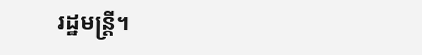រដ្ឋមន្ត្រី។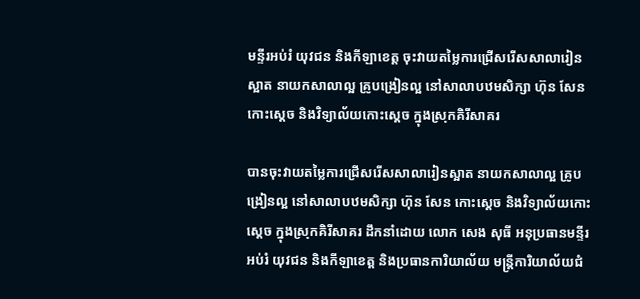មន្ទីរអប់រំ យុវជន និងកីឡាខេត្ត ចុះវាយតម្លៃការជ្រើសរើសសាលារៀនស្អាត នាយកសាលាល្អ គ្រូបង្រៀនល្អ នៅសាលាបឋមសិក្សា ហ៊ុន សែន កោះស្តេច និងវិទ្យាល័យកោះស្តេច ក្នុងស្រុកគិរីសាគរ

បានចុះវាយតម្លៃការជ្រើសរើសសាលារៀនស្អាត នាយកសាលាល្អ គ្រូបង្រៀនល្អ នៅសាលាបឋមសិក្សា ហ៊ុន សែន កោះស្តេច និងវិទ្យាល័យកោះស្តេច ក្នុងស្រុកគិរីសាគរ ដឹកនាំដោយ លោក សេង សុធី អនុប្រធានមន្ទីរអប់រំ យុវជន និងកីឡាខេត្ត និងប្រធានការិយាល័យ មន្ត្រីការិយាល័យជំ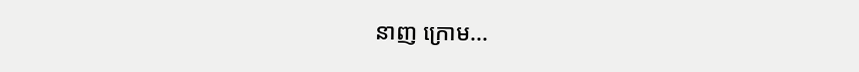នាញ ក្រោម...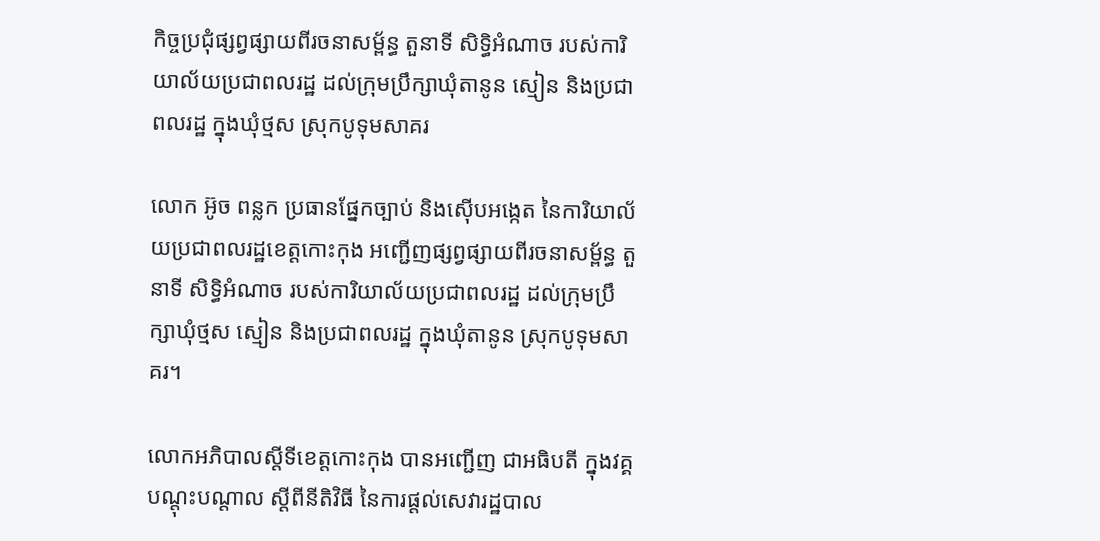កិច្ចប្រជុំផ្សព្វផ្សាយពីរចនាសម្ព័ន្ធ តួនាទី សិទ្ធិអំណាច របស់ការិយាល័យប្រជាពលរដ្ឋ ដល់ក្រុមប្រឹក្សាឃុំតានូន ស្មៀន និងប្រជាពលរដ្ឋ ក្នុងឃុំថ្មស ស្រុកបូទុមសាគរ

លោក អ៊ូច ពន្លក ប្រធានផ្នែកច្បាប់ និងស៊ើបអង្កេត នៃការិយាល័យប្រជាពលរដ្ឋខេត្តកោះកុង អញ្ជើញផ្សព្វផ្សាយពីរចនាសម្ព័ន្ធ តួនាទី សិទ្ធិអំណាច របស់ការិយាល័យប្រជាពលរដ្ឋ ដល់ក្រុមប្រឹក្សាឃុំថ្មស ស្មៀន និងប្រជាពលរដ្ឋ ក្នុងឃុំតានូន ស្រុកបូទុមសាគរ។

លោកអភិបាលស្តីទីខេត្តកោះកុង បានអញ្ជើញ ជាអធិបតី ក្នុងវគ្គបណ្តុះបណ្តាល ស្តីពីនីតិវិធី នៃការផ្តល់សេវារដ្ឋបាល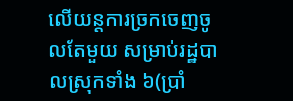លើយន្តការច្រកចេញចូលតែមួយ សម្រាប់រដ្ឋបាលស្រុកទាំង ៦(ប្រាំ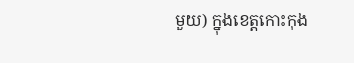មួយ) ក្នុងខេត្តកោះកុង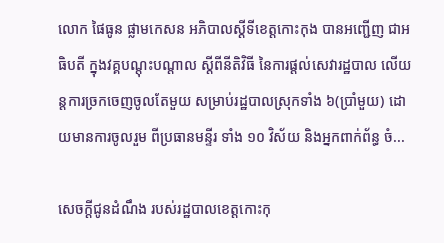លោក ផៃធូន ផ្លាមកេសន អភិបាលស្តីទីខេត្តកោះកុង បានអញ្ជើញ ជាអធិបតី ក្នុងវគ្គបណ្តុះបណ្តាល ស្តីពីនីតិវិធី នៃការផ្តល់សេវារដ្ឋបាល លើយន្តការច្រកចេញចូលតែមួយ សម្រាប់រដ្ឋបាលស្រុកទាំង ៦(ប្រាំមួយ) ដោយមានការចូលរួម ពីប្រធានមន្ទីរ ទាំង ១០ វិស័យ និងអ្នកពាក់ព័ន្ធ ចំ...

សេចក្តីជូនដំណឹង របស់រដ្ឋបាលខេត្តកោះកុ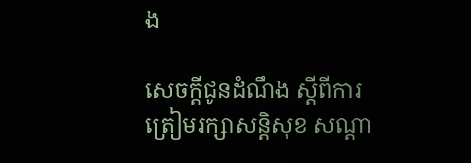ង

សេចក្តីជូនដំណឹង ស្តីពីការត្រៀមរក្សាសន្តិសុខ សណ្ដា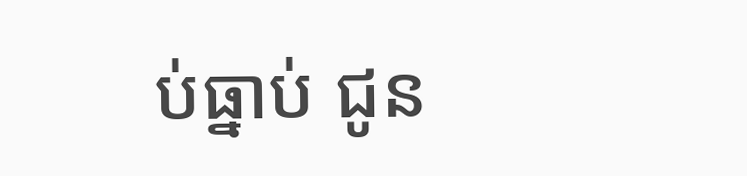ប់ធ្នាប់ ជូន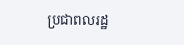ប្រជាពលរដ្ឋ